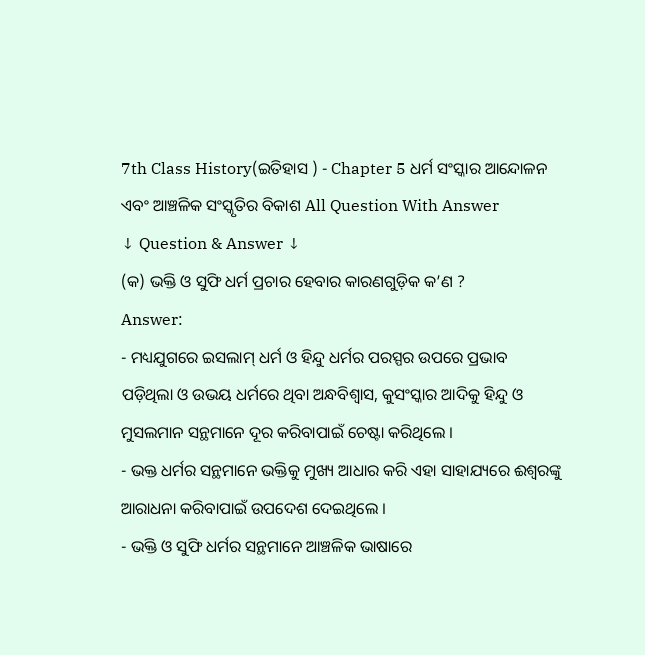7th Class History(ଇତିହାସ ) - Chapter 5 ଧର୍ମ ସଂସ୍କାର ଆନ୍ଦୋଳନ ଏବଂ ଆଞ୍ଚଳିକ ସଂସ୍କୃତିର ବିକାଶ All Question With Answer
↓ Question & Answer ↓
(କ) ଭକ୍ତି ଓ ସୁଫି ଧର୍ମ ପ୍ରଚାର ହେବାର କାରଣଗୁଡ଼ିକ କ’ଣ ?
Answer:
- ମଧ୍ୟଯୁଗରେ ଇସଲାମ୍ ଧର୍ମ ଓ ହିନ୍ଦୁ ଧର୍ମର ପରସ୍ପର ଉପରେ ପ୍ରଭାବ ପଡ଼ିଥିଲା ଓ ଉଭୟ ଧର୍ମରେ ଥିବା ଅନ୍ଧବିଶ୍ଵାସ, କୁସଂସ୍କାର ଆଦିକୁ ହିନ୍ଦୁ ଓ ମୁସଲମାନ ସନ୍ଥମାନେ ଦୂର କରିବାପାଇଁ ଚେଷ୍ଟା କରିଥିଲେ ।
- ଭକ୍ତ ଧର୍ମର ସନ୍ଥମାନେ ଭକ୍ତିକୁ ମୁଖ୍ୟ ଆଧାର କରି ଏହା ସାହାଯ୍ୟରେ ଈଶ୍ବରଙ୍କୁ ଆରାଧନା କରିବାପାଇଁ ଉପଦେଶ ଦେଇଥିଲେ ।
- ଭକ୍ତି ଓ ସୁଫି ଧର୍ମର ସନ୍ଥମାନେ ଆଞ୍ଚଳିକ ଭାଷାରେ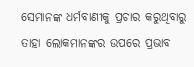ସେମାନଙ୍କ ଧର୍ମବାଣୀକୁ ପ୍ରଚାର କରୁଥିବାରୁ ତାହା ଲୋକମାନଙ୍କର ଉପରେ ପ୍ରଭାବ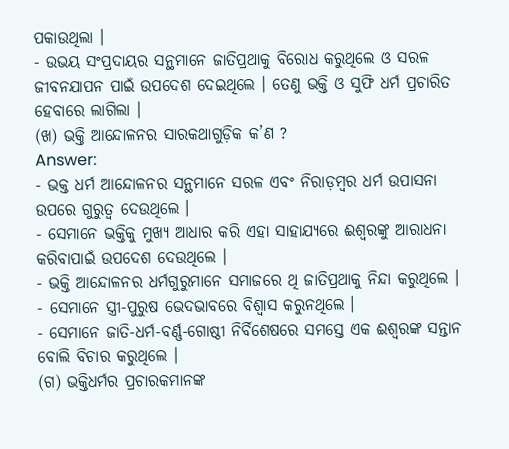ପକାଉଥିଲା ।
- ଉଭୟ ସଂପ୍ରଦାୟର ସନ୍ଥମାନେ ଜାତିପ୍ରଥାକୁ ବିରୋଧ କରୁଥିଲେ ଓ ସରଳ ଜୀବନଯାପନ ପାଇଁ ଉପଦେଶ ଦେଇଥିଲେ । ତେଣୁ ଭକ୍ତି ଓ ସୁଫି ଧର୍ମ ପ୍ରଚାରିତ ହେବାରେ ଲାଗିଲା ।
(ଖ) ଭକ୍ତି ଆନ୍ଦୋଳନର ସାରକଥାଗୁଡ଼ିକ କ’ଣ ?
Answer:
- ଭକ୍ତ ଧର୍ମ ଆନ୍ଦୋଳନର ସନ୍ଥମାନେ ସରଳ ଏବଂ ନିରାଡ଼ମ୍ବର ଧର୍ମ ଉପାସନା ଉପରେ ଗୁରୁତ୍ବ ଦେଉଥିଲେ ।
- ସେମାନେ ଭକ୍ତିକୁ ମୁଖ୍ୟ ଆଧାର କରି ଏହା ସାହାଯ୍ୟରେ ଈଶ୍ୱରଙ୍କୁ ଆରାଧନା କରିବାପାଇଁ ଉପଦେଶ ଦେଉଥିଲେ ।
- ଭକ୍ତି ଆନ୍ଦୋଳନର ଧର୍ମଗୁରୁମାନେ ସମାଜରେ ଥି ଜାତିପ୍ରଥାକୁ ନିନ୍ଦା କରୁଥିଲେ ।
- ସେମାନେ ସ୍ତ୍ରୀ-ପୁରୁଷ ଭେଦଭାବରେ ବିଶ୍ଵାସ କରୁନଥିଲେ ।
- ସେମାନେ ଜାତି-ଧର୍ମ-ବର୍ଣ୍ଣ-ଗୋଷ୍ଠୀ ନିର୍ବିଶେଷରେ ସମସ୍ତେ ଏକ ଈଶ୍ଵରଙ୍କ ସନ୍ତାନ ବୋଲି ବିଚାର କରୁଥିଲେ ।
(ଗ) ଭକ୍ତିଧର୍ମର ପ୍ରଚାରକମାନଙ୍କ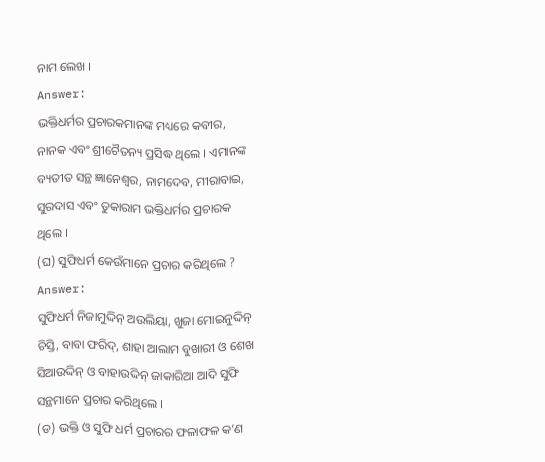ନାମ ଲେଖ ।
Answer:
ଭକ୍ତିଧର୍ମର ପ୍ରଚାରକମାନଙ୍କ ମଧ୍ୟରେ କବୀର, ନାନକ ଏବଂ ଶ୍ରୀଚୈତନ୍ୟ ପ୍ରସିଦ୍ଧ ଥିଲେ । ଏମାନଙ୍କ ବ୍ୟତୀତ ସନ୍ଥ ଜ୍ଞାନେଶ୍ଵର, ନାମଦେବ, ମୀରାବାଇ, ସୁରଦାସ ଏବଂ ତୁକାରାମ ଭକ୍ତିଧର୍ମର ପ୍ରଚାରକ ଥିଲେ ।
(ଘ) ସୁଫିଧର୍ମ କେଉଁମାନେ ପ୍ରଚାର କରିଥିଲେ ?
Answer:
ସୁଫିଧର୍ମ ନିଜାମୁଦ୍ଦିନ୍ ଅଉଲିୟା, ଖୁଜା ମୋଇନୁଦ୍ଦିନ୍ ଚିସ୍ତି, ବାବା ଫରିଦ୍, ଶାହା ଆଲାମ ବୁଖାରୀ ଓ ଶେଖ ସିଆଉଦ୍ଦିନ୍ ଓ ବାହାଉଦ୍ଦିନ୍ ଜାକାରିଆ ଆଦି ସୁଫି ସନ୍ଥମାନେ ପ୍ରଚାର କରିଥିଲେ ।
(ଡ) ଭକ୍ତି ଓ ସୁଫି ଧର୍ମ ପ୍ରଚାରର ଫଳାଫଳ କ’ଣ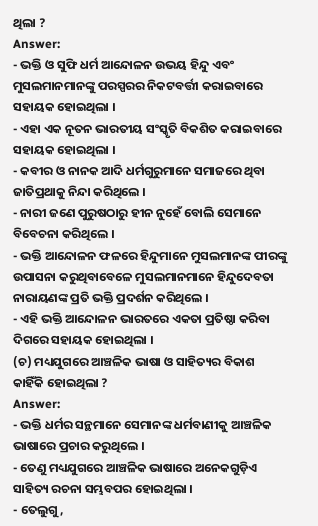ଥିଲା ?
Answer:
- ଭକ୍ତି ଓ ସୁଫି ଧର୍ମ ଆନ୍ଦୋଳନ ଉଭୟ ହିନ୍ଦୁ ଏବଂ ମୁସଲମାନମାନଙ୍କୁ ପରସ୍ପରର ନିକଟବର୍ତ୍ତୀ କରାଇବାରେ ସହାୟକ ହୋଇଥିଲା ।
- ଏହା ଏକ ନୂତନ ଭାରତୀୟ ସଂସ୍କୃତି ବିକଶିତ କରାଇବାରେ ସହାୟକ ହୋଇଥିଲା ।
- କବୀର ଓ ନାନକ ଆଦି ଧର୍ମଗୁରୁମାନେ ସମାଜରେ ଥିବା ଜାତିପ୍ରଥାକୁ ନିନ୍ଦା କରିଥିଲେ ।
- ନାରୀ ଜଣେ ପୁରୁଷଠାରୁ ହୀନ ନୁହେଁ ବୋଲି ସେମାନେ ବିବେଚନା କରିଥିଲେ ।
- ଭକ୍ତି ଆନ୍ଦୋଳନ ଫଳରେ ହିନ୍ଦୁମାନେ ମୁସଲମାନଙ୍କ ପୀରଙ୍କୁ ଉପାସନା କରୁଥିବାବେଳେ ମୁସଲମାନମାନେ ହିନ୍ଦୁଦେବତା ନାରାୟଣଙ୍କ ପ୍ରତି ଭକ୍ତି ପ୍ରଦର୍ଶନ କରିଥିଲେ ।
- ଏହି ଭକ୍ତି ଆନ୍ଦୋଳନ ଭାରତରେ ଏକତା ପ୍ରତିଷ୍ଠା କରିବା ଦିଗରେ ସହାୟକ ହୋଇଥିଲା ।
(ଚ) ମଧ୍ୟଯୁଗରେ ଆଞ୍ଚଳିକ ଭାଷା ଓ ସାହିତ୍ୟର ବିକାଶ କାହିଁକି ହୋଇଥିଲା ?
Answer:
- ଭକ୍ତି ଧର୍ମର ସନ୍ଥମାନେ ସେମାନଙ୍କ ଧର୍ମବାଣୀକୁ ଆଞ୍ଚଳିକ ଭାଷାରେ ପ୍ରଚାର କରୁଥିଲେ ।
- ତେଣୁ ମଧ୍ୟଯୁଗରେ ଆଞ୍ଚଳିକ ଭାଷାରେ ଅନେକଗୁଡ଼ିଏ ସାହିତ୍ୟ ରଚନା ସମ୍ଭବପର ହୋଇଥିଲା ।
- ତେଲୁଗୁ,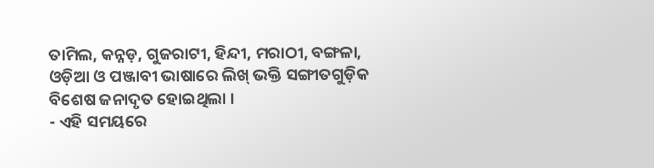ତାମିଲ, କନ୍ନଡ଼, ଗୁଜରାଟୀ, ହିନ୍ଦୀ, ମରାଠୀ, ବଙ୍ଗଳା, ଓଡ଼ିଆ ଓ ପଞ୍ଜାବୀ ଭାଷାରେ ଲିଖ୍ ଭକ୍ତି ସଙ୍ଗୀତଗୁଡ଼ିକ ବିଶେଷ ଜନାଦୃତ ହୋଇଥିଲା ।
- ଏହି ସମୟରେ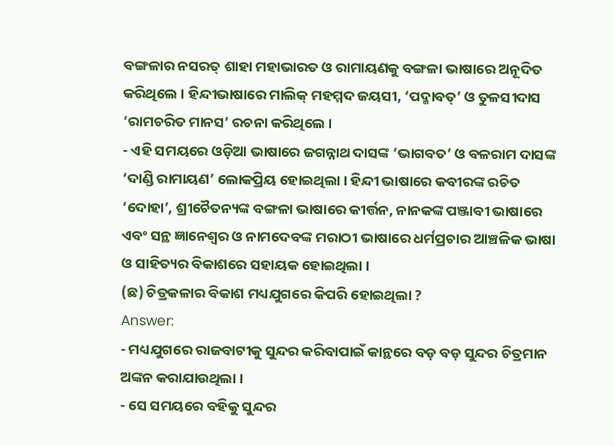ବଙ୍ଗଳାର ନସରତ୍ ଶାହା ମହାଭାରତ ଓ ରାମାୟଣକୁ ବଙ୍ଗଳା ଭାଷାରେ ଅନୂଦିତ କରିଥିଲେ । ହିନ୍ଦୀଭାଷାରେ ମାଲିକ୍ ମହମ୍ମଦ ଜୟସୀ, ‘ପଦ୍ମାବତ୍’ ଓ ତୁଳସୀଦାସ ‘ରାମଚରିତ ମାନସ’ ରଚନା କରିଥିଲେ ।
- ଏହି ସମୟରେ ଓଡ଼ିଆ ଭାଷାରେ ଜଗନ୍ନାଥ ଦାସଙ୍କ ‘ଭାଗବତ’ ଓ ବଳରାମ ଦାସଙ୍କ ‘ଦାଣ୍ଡି ରାମାୟଣ’ ଲୋକପ୍ରିୟ ହୋଇଥିଲା । ହିନ୍ଦୀ ଭାଷାରେ କବୀରଙ୍କ ରଚିତ ‘ଦୋହା’, ଶ୍ରୀଚୈତନ୍ୟଙ୍କ ବଙ୍ଗଳା ଭାଷାରେ କୀର୍ତ୍ତନ, ନାନକଙ୍କ ପଞ୍ଜାବୀ ଭାଷାରେ ଏବଂ ସନ୍ଥ ଜ୍ଞାନେଶ୍ଵର ଓ ନାମଦେବଙ୍କ ମରାଠୀ ଭାଷାରେ ଧର୍ମପ୍ରଚାର ଆଞ୍ଚଳିକ ଭାଷା ଓ ସାହିତ୍ୟର ବିକାଶରେ ସହାୟକ ହୋଇଥିଲା ।
(ଛ) ଚିତ୍ରକଳାର ବିକାଶ ମଧ୍ୟଯୁଗରେ କିପରି ହୋଇଥିଲା ?
Answer:
- ମଧ୍ୟଯୁଗରେ ରାଜବାଟୀକୁ ସୁନ୍ଦର କରିବାପାଇଁ କାନ୍ଥରେ ବଡ଼ ବଡ଼ ସୁନ୍ଦର ଚିତ୍ରମାନ ଅଙ୍କନ କରାଯାଉଥିଲା ।
- ସେ ସମୟରେ ବହିକୁ ସୁନ୍ଦର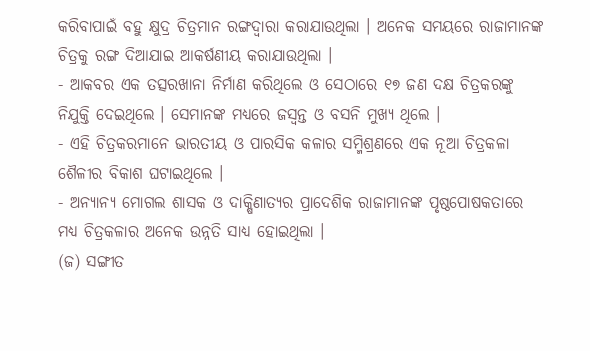କରିବାପାଇଁ ବହୁ କ୍ଷୁଦ୍ର ଚିତ୍ରମାନ ରଙ୍ଗଦ୍ଵାରା କରାଯାଉଥିଲା । ଅନେକ ସମୟରେ ରାଜାମାନଙ୍କ ଚିତ୍ରକୁ ରଙ୍ଗ ଦିଆଯାଇ ଆକର୍ଷଣୀୟ କରାଯାଉଥିଲା ।
- ଆକବର ଏକ ତତ୍ସରଖାନା ନିର୍ମାଣ କରିଥିଲେ ଓ ସେଠାରେ ୧୭ ଜଣ ଦକ୍ଷ ଚିତ୍ରକରଙ୍କୁ ନିଯୁକ୍ତି ଦେଇଥିଲେ । ସେମାନଙ୍କ ମଧ୍ୟରେ ଜସ୍ୱନ୍ତ ଓ ବସନି ମୁଖ୍ୟ ଥିଲେ ।
- ଏହି ଚିତ୍ରକରମାନେ ଭାରତୀୟ ଓ ପାରସିକ କଳାର ସମ୍ମିଶ୍ରଣରେ ଏକ ନୂଆ ଚିତ୍ରକଳା ଶୈଳୀର ବିକାଶ ଘଟାଇଥିଲେ ।
- ଅନ୍ୟାନ୍ୟ ମୋଗଲ ଶାସକ ଓ ଦାକ୍ଷିଣାତ୍ୟର ପ୍ରାଦେଶିକ ରାଜାମାନଙ୍କ ପୃଷ୍ଠପୋଷକତାରେ ମଧ୍ଯ ଚିତ୍ରକଳାର ଅନେକ ଉନ୍ନତି ସାଧ୍ୟ ହୋଇଥିଲା ।
(ଜ) ସଙ୍ଗୀତ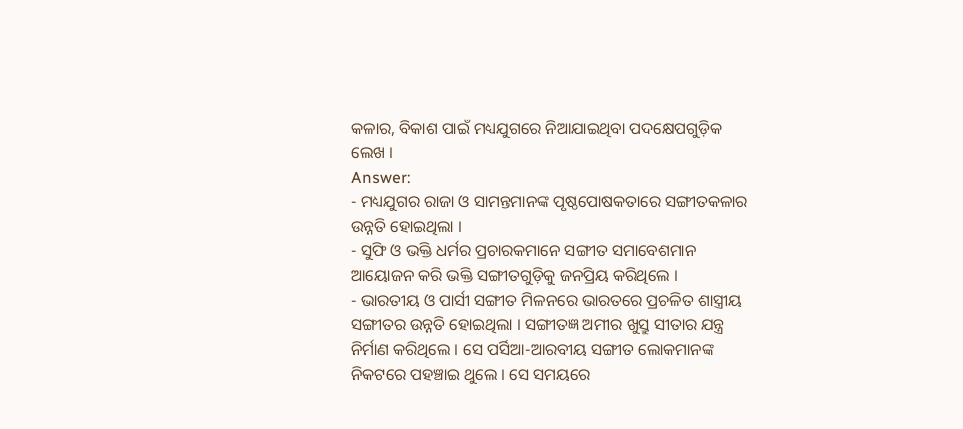କଳାର, ବିକାଶ ପାଇଁ ମଧ୍ୟଯୁଗରେ ନିଆଯାଇଥିବା ପଦକ୍ଷେପଗୁଡ଼ିକ ଲେଖ ।
Answer:
- ମଧ୍ୟଯୁଗର ରାଜା ଓ ସାମନ୍ତମାନଙ୍କ ପୃଷ୍ଠପୋଷକତାରେ ସଙ୍ଗୀତକଳାର ଉନ୍ନତି ହୋଇଥିଲା ।
- ସୁଫି ଓ ଭକ୍ତି ଧର୍ମର ପ୍ରଚାରକମାନେ ସଙ୍ଗୀତ ସମାବେଶମାନ ଆୟୋଜନ କରି ଭକ୍ତି ସଙ୍ଗୀତଗୁଡ଼ିକୁ ଜନପ୍ରିୟ କରିଥିଲେ ।
- ଭାରତୀୟ ଓ ପାର୍ସୀ ସଙ୍ଗୀତ ମିଳନରେ ଭାରତରେ ପ୍ରଚଳିତ ଶାସ୍ତ୍ରୀୟ ସଙ୍ଗୀତର ଉନ୍ନତି ହୋଇଥିଲା । ସଙ୍ଗୀତଜ୍ଞ ଅମୀର ଖୁସ୍ରୁ ସୀତାର ଯନ୍ତ୍ର ନିର୍ମାଣ କରିଥିଲେ । ସେ ପର୍ସିଆ-ଆରବୀୟ ସଙ୍ଗୀତ ଲୋକମାନଙ୍କ ନିକଟରେ ପହଞ୍ଚାଇ ଥୁଲେ । ସେ ସମୟରେ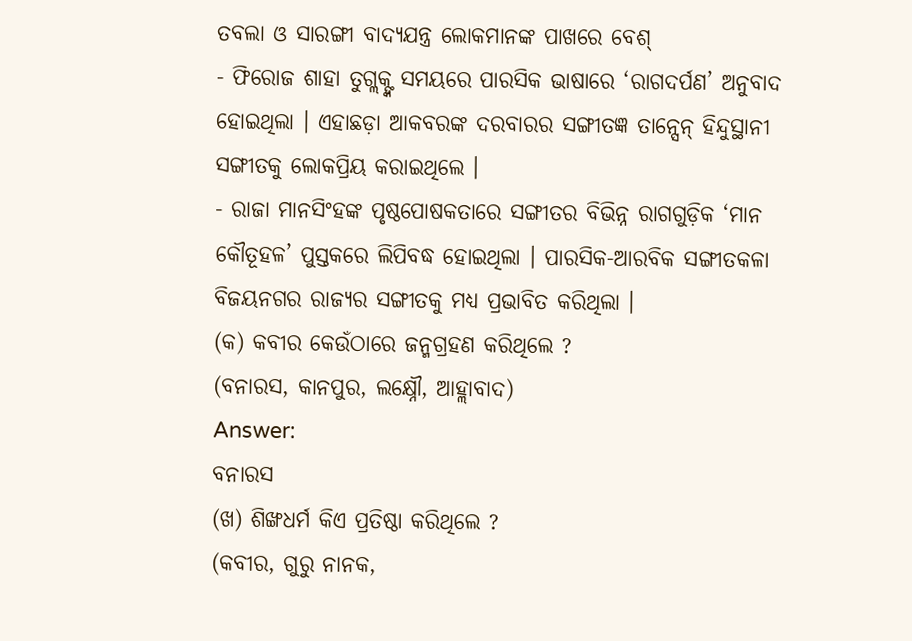ତବଲା ଓ ସାରଙ୍ଗୀ ବାଦ୍ୟଯନ୍ତ୍ର ଲୋକମାନଙ୍କ ପାଖରେ ବେଶ୍
- ଫିରୋଜ ଶାହା ତୁଗ୍ଲକ୍ଙ୍କ ସମୟରେ ପାରସିକ ଭାଷାରେ ‘ରାଗଦର୍ପଣ’ ଅନୁବାଦ ହୋଇଥିଲା । ଏହାଛଡ଼ା ଆକବରଙ୍କ ଦରବାରର ସଙ୍ଗୀତଜ୍ଞ ତାନ୍ସେନ୍ ହିନ୍ଦୁସ୍ଥାନୀ ସଙ୍ଗୀତକୁ ଲୋକପ୍ରିୟ କରାଇଥିଲେ ।
- ରାଜା ମାନସିଂହଙ୍କ ପୃଷ୍ଠପୋଷକତାରେ ସଙ୍ଗୀତର ବିଭିନ୍ନ ରାଗଗୁଡ଼ିକ ‘ମାନ କୌତୂହଳ’ ପୁସ୍ତକରେ ଲିପିବଦ୍ଧ ହୋଇଥିଲା । ପାରସିକ-ଆରବିକ ସଙ୍ଗୀତକଳା ବିଜୟନଗର ରାଜ୍ୟର ସଙ୍ଗୀତକୁ ମଧ୍ୟ ପ୍ରଭାବିତ କରିଥିଲା ।
(କ) କବୀର କେଉଁଠାରେ ଜନ୍ମଗ୍ରହଣ କରିଥିଲେ ?
(ବନାରସ, କାନପୁର, ଲକ୍ଷ୍ନୌ, ଆହ୍ଲାବାଦ)
Answer:
ବନାରସ
(ଖ) ଶିଙ୍ଖଧର୍ମ କିଏ ପ୍ରତିଷ୍ଠା କରିଥିଲେ ?
(କବୀର, ଗୁରୁ ନାନକ,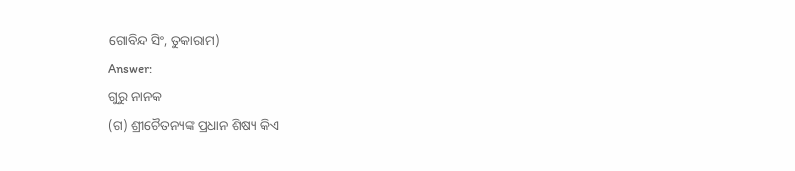ଗୋବିନ୍ଦ ସିଂ, ତୁକାରାମ)
Answer:
ଗୁରୁ ନାନକ
(ଗ) ଶ୍ରୀଚୈତନ୍ୟଙ୍କ ପ୍ରଧାନ ଶିଷ୍ୟ କିଏ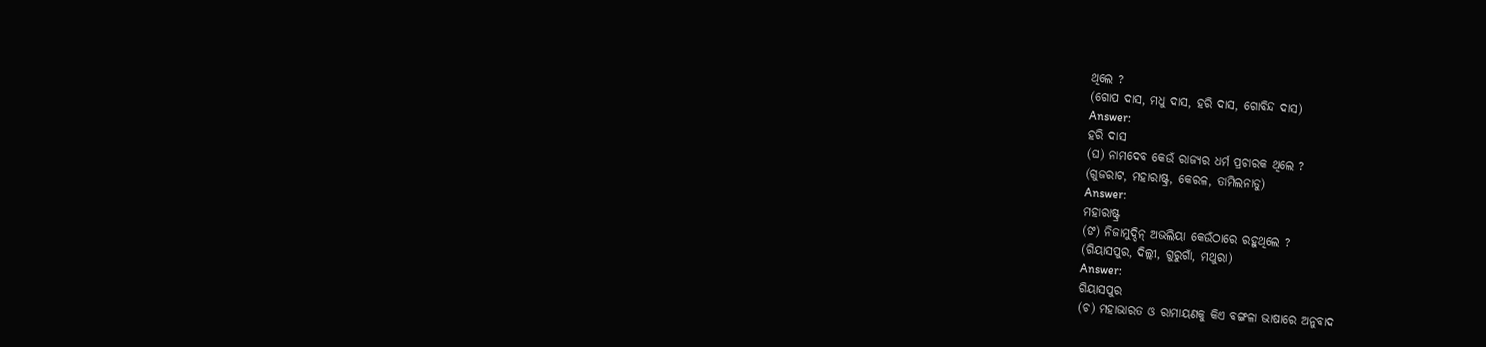ଥିଲେ ?
(ଗୋପ ଦାସ, ମଧୁ ଦାସ, ହରି ଦାସ, ଗୋବିନ୍ଦ ଦାସ)
Answer:
ହରି ଦାସ
(ଘ) ନାମଦେବ କେଉଁ ରାଜ୍ୟର ଧର୍ମ ପ୍ରଚାରକ ଥିଲେ ?
(ଗୁଜରାଟ, ମହାରାଷ୍ଟ୍ର, କେରଳ, ତାମିଲନାଡୁ)
Answer:
ମହାରାଷ୍ଟ୍ର
(ଙ) ନିଜାମୁଦ୍ଦିନ୍ ଅଭଲିୟା କେଉଁଠାରେ ରହୁଥିଲେ ?
(ଗିୟାସପୁର, ଦିଲ୍ଲୀ, ଗୁରୁଗାଁ, ମଥୁରା)
Answer:
ଗିୟାସପୁର
(ଚ) ମହାଭାରତ ଓ ରାମାୟଣକୁ କିଏ ବଙ୍ଗଳା ଭାଷାରେ ଅନୁବାଦ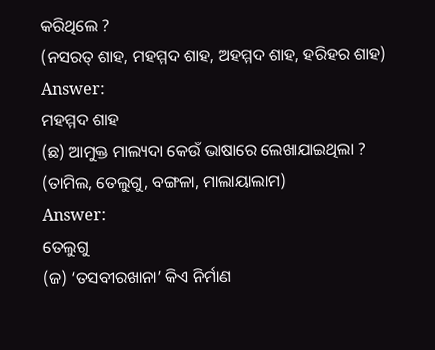କରିଥିଲେ ?
(ନସରତ୍ ଶାହ, ମହମ୍ମଦ ଶାହ, ଅହମ୍ମଦ ଶାହ, ହରିହର ଶାହ)
Answer:
ମହମ୍ମଦ ଶାହ
(ଛ) ଆମୁକ୍ତ ମାଲ୍ୟଦା କେଉଁ ଭାଷାରେ ଲେଖାଯାଇଥିଲା ?
(ତାମିଲ, ତେଲୁଗୁ, ବଙ୍ଗଳା, ମାଲାୟାଲାମ)
Answer:
ତେଲୁଗୁ
(ଜ) ‘ତସବୀରଖାନା’ କିଏ ନିର୍ମାଣ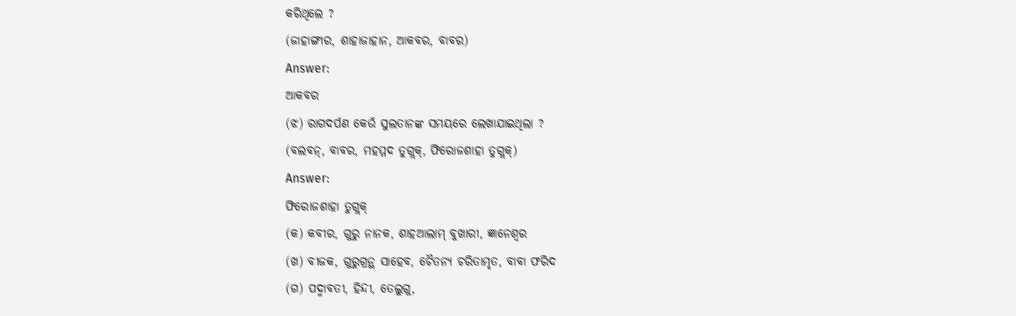କରିଥିଲେ ?
(ଜାହାଙ୍ଗୀର, ଶାହାଜାହାନ, ଆକବର, ବାବର)
Answer:
ଆକବର
(ଝ) ରାଗଦର୍ପଣ କେଉଁ ସୁଲତାନଙ୍କ ସମୟରେ ଲେଖାଯାଇଥିଲା ?
(ବଲବନ୍, ବାବର, ମହମ୍ମଦ ତୁଗ୍ଲକ୍, ଫିରୋଜଶାହା ତୁଗ୍ଲକ୍)
Answer:
ଫିରୋଜଶାହା ତୁଗ୍ଲକ୍
(କ) କବୀର, ଗୁରୁ ନାନକ, ଶାହଆଲାମ୍ ବୁଖାରୀ, ଜ୍ଞାନେଶ୍ଵର
(ଖ) ବୀଜକ, ଗୁରୁଗ୍ରନ୍ଥ ସାହେବ, ଚୈତନ୍ୟ ଚରିତାମୃତ, ବାବା ଫରିଦ
(ଗ) ପଦ୍ମାବତୀ, ହିନ୍ଦୀ, ତେଲୁଗୁ,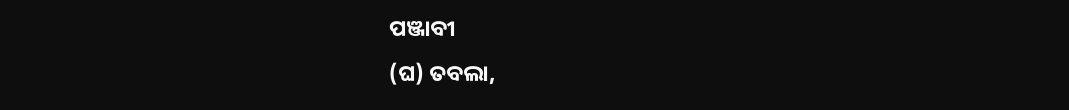ପଞ୍ଜାବୀ
(ଘ) ତବଲା,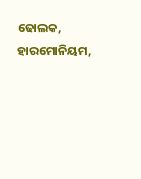ଢୋଲକ, ହାରମୋନିୟମ,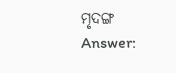ମୃଦଙ୍ଗ
Answer: